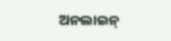ଅନଲାଇନ୍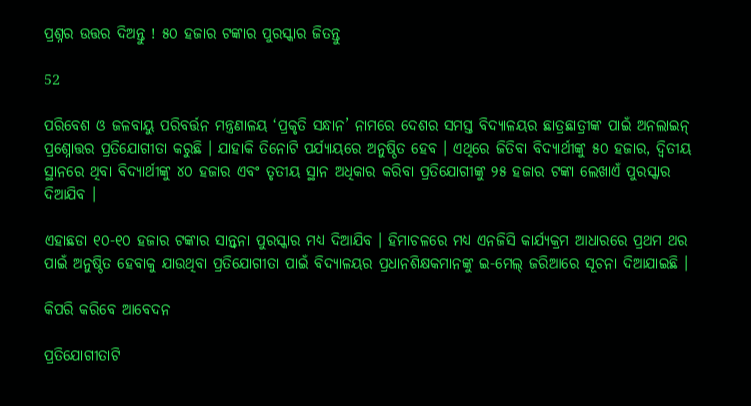ପ୍ରଶ୍ନର ଉତ୍ତର ଦିଅନ୍ତୁ ! ୫୦ ହଜାର ଟଙ୍କାର ପୁରସ୍କାର ଜିତନ୍ତୁ

52

ପରିବେଶ ଓ ଜଳବାୟୁ ପରିବର୍ତ୍ତନ ମନ୍ତ୍ରଣାଳୟ ‘ପ୍ରକୃତି ସନ୍ଧାନ’ ନାମରେ ଦେଶର ସମସ୍ତ ବିଦ୍ୟାଳୟର ଛାତ୍ରଛାତ୍ରୀଙ୍କ ପାଇଁ ଅନଲାଇନ୍ ପ୍ରଶ୍ନୋତ୍ତର ପ୍ରତିଯୋଗୀତା କରୁଛି । ଯାହାକି ତିନୋଟି ପର୍ଯ୍ୟାୟରେ ଅନୁଷ୍ଠିତ ହେବ । ଏଥିରେ ଜିତିବା ବିଦ୍ୟାର୍ଥୀଙ୍କୁ ୫୦ ହଜାର, ଦ୍ୱିତୀୟ ସ୍ଥାନରେ ଥିବା ବିଦ୍ୟାର୍ଥୀଙ୍କୁ ୪୦ ହଜାର ଏବଂ ତୃତୀୟ ସ୍ଥାନ ଅଧିକାର କରିବା ପ୍ରତିଯୋଗୀଙ୍କୁ ୨୫ ହଜାର ଟଙ୍କା ଲେଖାଏଁ ପୁରସ୍କାର ଦିଆଯିବ ।

ଏହାଛଡା ୧୦-୧୦ ହଜାର ଟଙ୍କାର ସାନ୍ତ୍ୱନା ପୁରସ୍କାର ମଧ୍ୟ ଦିଆଯିବ । ହିମାଚଳରେ ମଧ୍ୟ ଏନଜିସି କାର୍ଯ୍ୟକ୍ରମ ଆଧାରରେ ପ୍ରଥମ ଥର ପାଇଁ ଅନୁଷ୍ଠିତ ହେବାକୁ ଯାଉଥିବା ପ୍ରତିଯୋଗୀତା ପାଇଁ ବିଦ୍ୟାଳୟର ପ୍ରଧାନଶିକ୍ଷକମାନଙ୍କୁ ଇ-ମେଲ୍ ଜରିଆରେ ସୂଚନା ଦିଆଯାଇଛି ।

କିପରି କରିବେ ଆବେଦନ

ପ୍ରତିଯୋଗୀତାଟି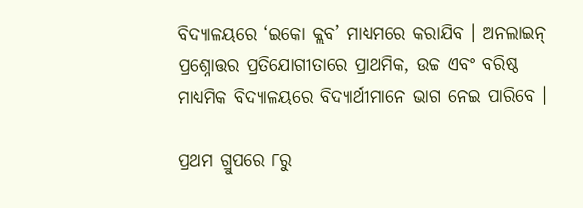ବିଦ୍ୟାଳୟରେ ‘ଇକୋ କ୍ଲବ’ ମାଧ୍ୟମରେ କରାଯିବ । ଅନଲାଇନ୍ ପ୍ରଶ୍ନୋତ୍ତର ପ୍ରତିଯୋଗୀତାରେ ପ୍ରାଥମିକ, ଉଚ୍ଚ ଏବଂ ବରିଷ୍ଠ ମାଧ୍ୟମିକ ବିଦ୍ୟାଳୟରେ ବିଦ୍ୟାର୍ଥୀମାନେ ଭାଗ ନେଇ ପାରିବେ ।

ପ୍ରଥମ ଗ୍ରୁପରେ ୮ରୁ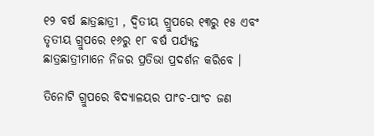୧୨ ବର୍ଷ ଛାତ୍ରଛାତ୍ରୀ , ଦ୍ୱିତୀୟ ଗ୍ରୁପରେ ୧୩ରୁ ୧୫ ଏବଂ ତୃତୀୟ ଗ୍ରୁପରେ ୧୬ରୁ ୧୮ ବର୍ଷ ପର୍ଯ୍ୟନ୍ତ ଛାତ୍ରଛାତ୍ରୀମାନେ ନିଜର ପ୍ରତିଭା ପ୍ରଦର୍ଶନ କରିବେ ।

ତିନୋଟି ଗ୍ରୁପରେ ବିଦ୍ୟାଳୟର ପାଂଚ-ପାଂଚ ଜଣ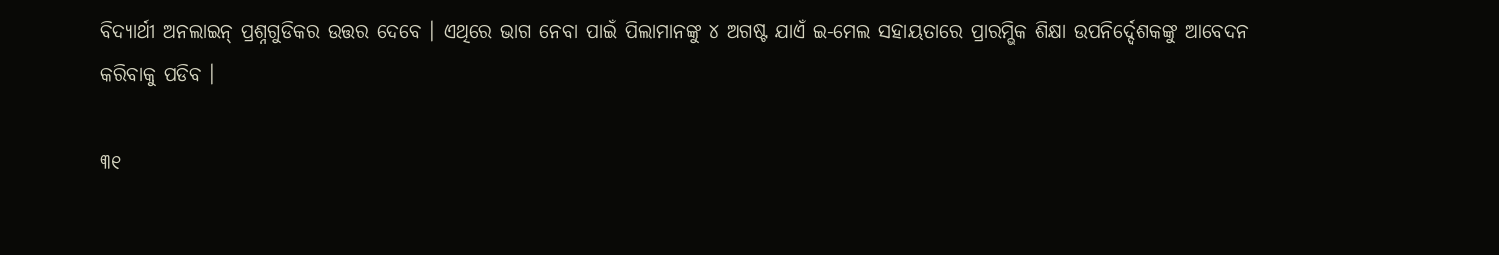ବିଦ୍ୟାର୍ଥୀ ଅନଲାଇନ୍ ପ୍ରଶ୍ନଗୁଡିକର ଉତ୍ତର ଦେବେ । ଏଥିରେ ଭାଗ ନେବା ପାଇଁ ପିଲାମାନଙ୍କୁ ୪ ଅଗଷ୍ଟ ଯାଏଁ ଇ-ମେଲ ସହାୟତାରେ ପ୍ରାରମ୍ଭିକ ଶିକ୍ଷା ଉପନିର୍ଦ୍ଦେଶକଙ୍କୁ ଆବେଦନ କରିବାକୁ ପଡିବ ।

୩୧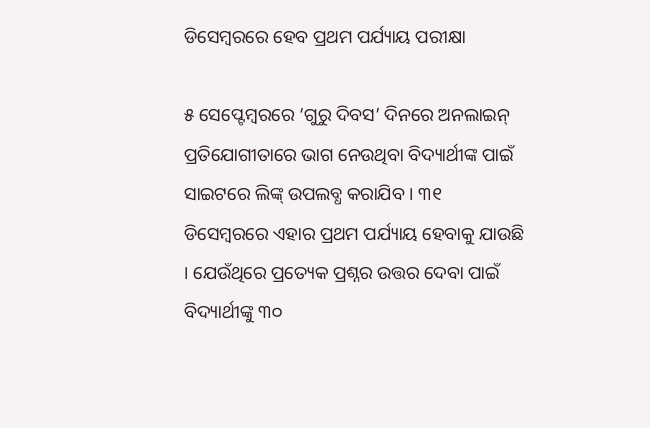ଡିସେମ୍ବରରେ ହେବ ପ୍ରଥମ ପର୍ଯ୍ୟାୟ ପରୀକ୍ଷା

୫ ସେପ୍ଟେମ୍ବରରେ ‘ଗୁରୁ ଦିବସ’ ଦିନରେ ଅନଲାଇନ୍ ପ୍ରତିଯୋଗୀତାରେ ଭାଗ ନେଉଥିବା ବିଦ୍ୟାର୍ଥୀଙ୍କ ପାଇଁ ସାଇଟରେ ଲିଙ୍କ୍ ଉପଲବ୍ଧ କରାଯିବ । ୩୧ ଡିସେମ୍ବରରେ ଏହାର ପ୍ରଥମ ପର୍ଯ୍ୟାୟ ହେବାକୁ ଯାଉଛି । ଯେଉଁଥିରେ ପ୍ରତ୍ୟେକ ପ୍ରଶ୍ନର ଉତ୍ତର ଦେବା ପାଇଁ ବିଦ୍ୟାର୍ଥୀଙ୍କୁ ୩୦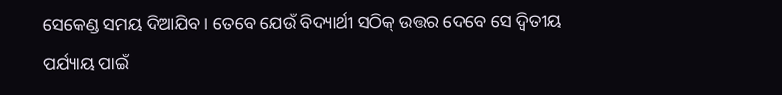ସେକେଣ୍ଡ ସମୟ ଦିଆଯିବ । ତେବେ ଯେଉଁ ବିଦ୍ୟାର୍ଥୀ ସଠିକ୍ ଉତ୍ତର ଦେବେ ସେ ଦ୍ୱିତୀୟ ପର୍ଯ୍ୟାୟ ପାଇଁ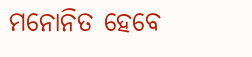ମନୋନିତ ହେବେ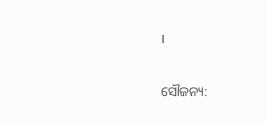।

ସୌଜନ୍ୟ: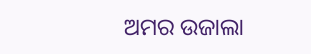ଅମର ଉଜାଲା